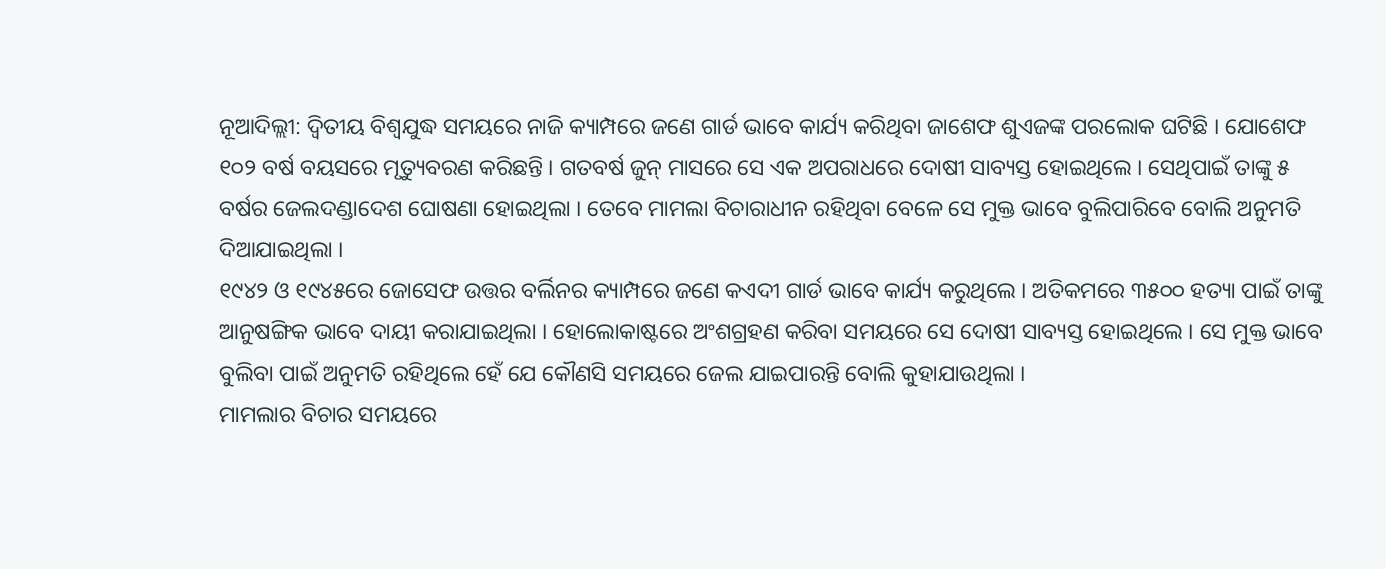ନୂଆଦିଲ୍ଲୀ: ଦ୍ୱିତୀୟ ବିଶ୍ୱଯୁଦ୍ଧ ସମୟରେ ନାଜି କ୍ୟାମ୍ପରେ ଜଣେ ଗାର୍ଡ ଭାବେ କାର୍ଯ୍ୟ କରିଥିବା ଜାଶେଫ ଶୁଏଜଙ୍କ ପରଲୋକ ଘଟିଛି । ଯୋଶେଫ ୧୦୨ ବର୍ଷ ବୟସରେ ମୃତ୍ୟୁବରଣ କରିଛନ୍ତି । ଗତବର୍ଷ ଜୁନ୍ ମାସରେ ସେ ଏକ ଅପରାଧରେ ଦୋଷୀ ସାବ୍ୟସ୍ତ ହୋଇଥିଲେ । ସେଥିପାଇଁ ତାଙ୍କୁ ୫ ବର୍ଷର ଜେଲଦଣ୍ଡାଦେଶ ଘୋଷଣା ହୋଇଥିଲା । ତେବେ ମାମଲା ବିଚାରାଧୀନ ରହିଥିବା ବେଳେ ସେ ମୁକ୍ତ ଭାବେ ବୁଲିପାରିବେ ବୋଲି ଅନୁମତି ଦିଆଯାଇଥିଲା ।
୧୯୪୨ ଓ ୧୯୪୫ରେ ଜୋସେଫ ଉତ୍ତର ବର୍ଲିନର କ୍ୟାମ୍ପରେ ଜଣେ କଏଦୀ ଗାର୍ଡ ଭାବେ କାର୍ଯ୍ୟ କରୁଥିଲେ । ଅତିକମରେ ୩୫୦୦ ହତ୍ୟା ପାଇଁ ତାଙ୍କୁ ଆନୁଷଙ୍ଗିକ ଭାବେ ଦାୟୀ କରାଯାଇଥିଲା । ହୋଲୋକାଷ୍ଟରେ ଅଂଶଗ୍ରହଣ କରିବା ସମୟରେ ସେ ଦୋଷୀ ସାବ୍ୟସ୍ତ ହୋଇଥିଲେ । ସେ ମୁକ୍ତ ଭାବେ ବୁଲିବା ପାଇଁ ଅନୁମତି ରହିଥିଲେ ହେଁ ଯେ କୌଣସି ସମୟରେ ଜେଲ ଯାଇପାରନ୍ତି ବୋଲି କୁହାଯାଉଥିଲା ।
ମାମଲାର ବିଚାର ସମୟରେ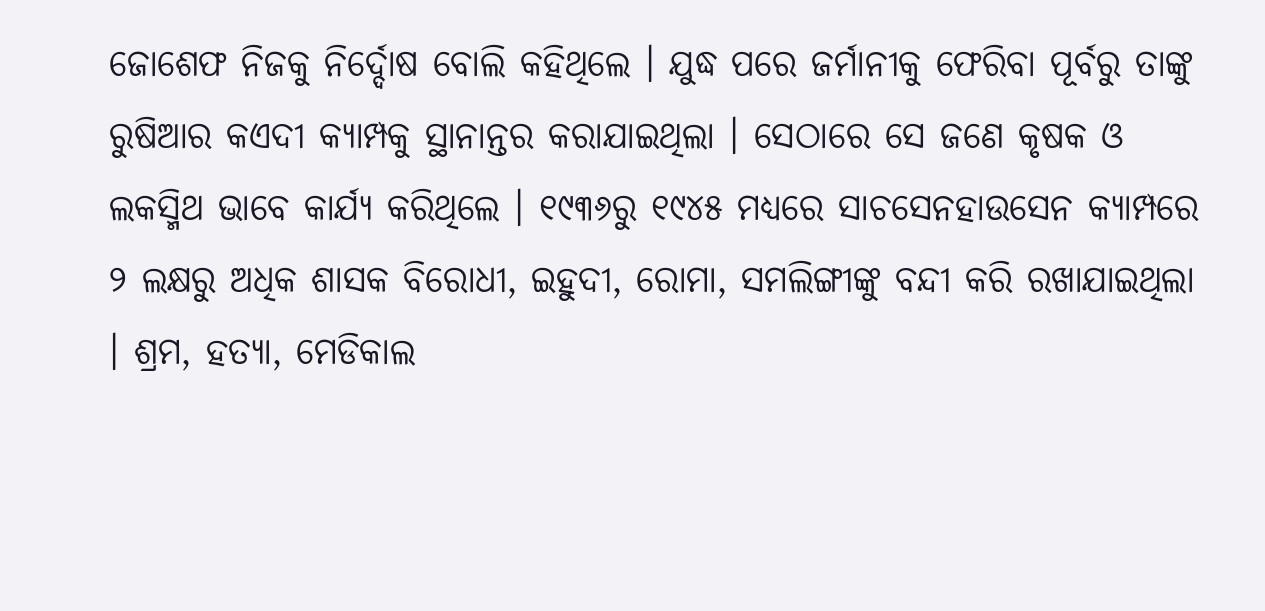ଜୋଶେଫ ନିଜକୁ ନିର୍ଦ୍ଦୋଷ ବୋଲି କହିଥିଲେ । ଯୁଦ୍ଧ ପରେ ଜର୍ମାନୀକୁ ଫେରିବା ପୂର୍ବରୁ ତାଙ୍କୁ ରୁଷିଆର କଏଦୀ କ୍ୟାମ୍ପକୁ ସ୍ଥାନାନ୍ତର କରାଯାଇଥିଲା । ସେଠାରେ ସେ ଜଣେ କୃଷକ ଓ ଲକସ୍ମିଥ ଭାବେ କାର୍ଯ୍ୟ କରିଥିଲେ । ୧୯୩୬ରୁ ୧୯୪୫ ମଧ୍ୟରେ ସାଚସେନହାଉସେନ କ୍ୟାମ୍ପରେ ୨ ଲକ୍ଷରୁ ଅଧିକ ଶାସକ ବିରୋଧୀ, ଇହୁଦୀ, ରୋମା, ସମଲିଙ୍ଗୀଙ୍କୁ ବନ୍ଦୀ କରି ରଖାଯାଇଥିଲା । ଶ୍ରମ, ହତ୍ୟା, ମେଡିକାଲ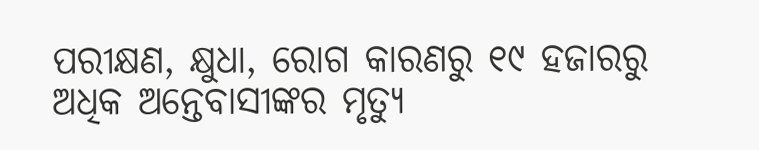ପରୀକ୍ଷଣ, କ୍ଷୁଧା, ରୋଗ କାରଣରୁ ୧୯ ହଜାରରୁ ଅଧିକ ଅନ୍ତେବାସୀଙ୍କର ମୃତ୍ୟୁ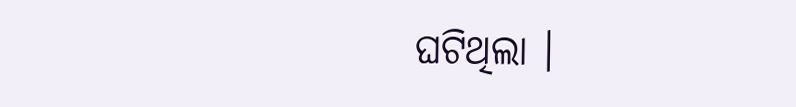ଘଟିଥିଲା ।